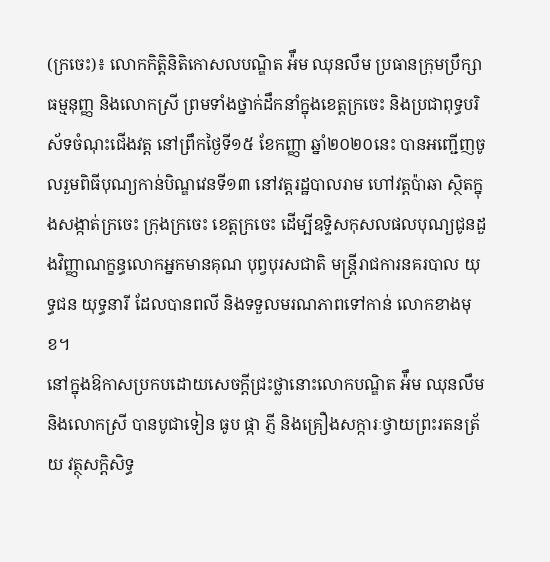(ក្រចេះ)៖ លោកកិត្តិនិតិកោសលបណ្ឌិត អ៉ឹម ឈុនលឹម ប្រធានក្រុមប្រឹក្សាធម្មនុញ្ញ និងលោកស្រី ព្រមទាំងថ្នាក់ដឹកនាំក្នុងខេត្តក្រចេះ និងប្រជាពុទ្ធបរិស័ទចំណុះជើងវត្ត នៅព្រឹកថ្ងៃទី១៥ ខែកញ្ញា ឆ្នាំ២០២០នេះ បានអញ្ជើញចូលរួមពិធីបុណ្យកាន់បិណ្ឌវេនទី១៣ នៅវត្តរដ្ឋបាលរាម ហៅវត្តប៉ាឆា ស្ថិតក្នុងសង្កាត់ក្រចេះ ក្រុងក្រចេះ ខេត្តក្រចេះ ដើម្បីឧទ្ទិសកុសលផលបុណ្យជូនដួងវិញ្ញាណក្ខន្ធលោកអ្នកមានគុណ បុព្វបុរសជាតិ មន្ត្រីរាជការនគរបាល យុទ្ធជន យុទ្ធនារី ដែលបានពលី និងទទួលមរណភាពទៅកាន់ លោកខាងមុខ។
នៅក្នុងឱកាសប្រកបដោយសេចក្ដីជ្រះថ្លានោះលោកបណ្ឌិត អ៉ឹម ឈុនលឹម និងលោកស្រី បានបូជាទៀន ធូប ផ្កា ភ្ញី និងគ្រឿងសក្ការៈថ្វាយព្រះរតនត្រ័យ វត្ថុសក្ដិសិទ្ធ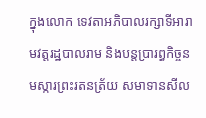ក្នុងលោក ទេវតាអភិបាលរក្សាទីអារាមវត្តរដ្ឋបាលរាម និងបន្តប្រារព្ធកិច្ចនមស្ការព្រះរតនត្រ័យ សមាទានសីល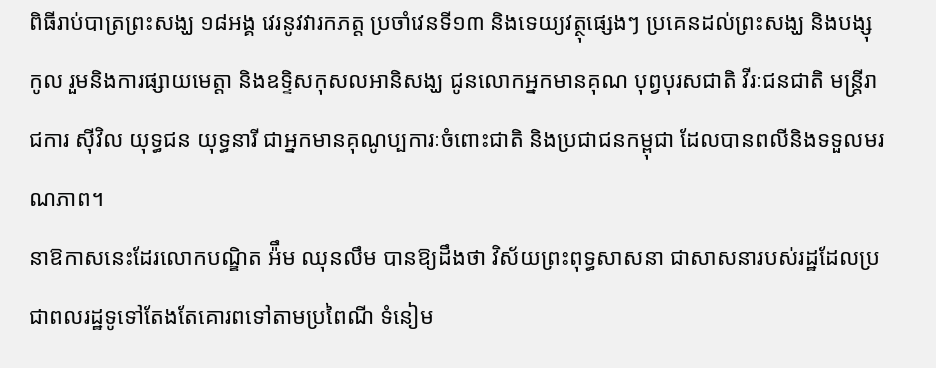ពិធីរាប់បាត្រព្រះសង្ឃ ១៨អង្គ វេរនូវវារកភត្ត ប្រចាំវេនទី១៣ និងទេយ្យវត្ថុផ្សេងៗ ប្រគេនដល់ព្រះសង្ឃ និងបង្សុកូល រួមនិងការផ្សាយមេត្តា និងឧទ្ទិសកុសលអានិសង្ឃ ជូនលោកអ្នកមានគុណ បុព្វបុរសជាតិ វីរៈជនជាតិ មន្ត្រីរាជការ ស៊ីវិល យុទ្ធជន យុទ្ធនារី ជាអ្នកមានគុណូប្បការៈចំពោះជាតិ និងប្រជាជនកម្ពុជា ដែលបានពលីនិងទទួលមរណភាព។
នាឱកាសនេះដែរលោកបណ្ឌិត អ៉ឹម ឈុនលឹម បានឱ្យដឹងថា វិស័យព្រះពុទ្ធសាសនា ជាសាសនារបស់រដ្ឋដែលប្រជាពលរដ្ឋទូទៅតែងតែគោរពទៅតាមប្រពៃណី ទំនៀម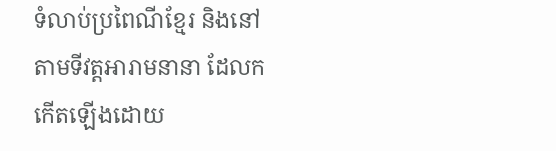ទំលាប់ប្រពៃណីខ្មែរ និងនៅតាមទីវត្តអារាមនានា ដែលកកើតឡើងដោយ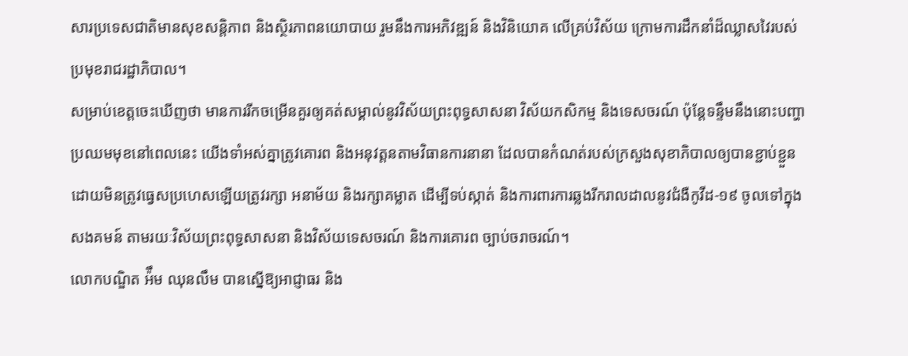សារប្រទេសជាតិមានសុខសន្តិភាព និងស្ថិរភាពនយោបាយ រួមនឹងការអភិវឌ្ឍន៍ និងវិនិយោគ លើគ្រប់វិស័យ ក្រោមការដឹកនាំដ៏ឈ្លាសវៃរបស់ប្រមុខរាជរដ្ឋាភិបាល។
សម្រាប់ខេត្តចេះឃើញថា មានការរីកចម្រើនគួរឲ្យគត់សម្គាល់នូវវិស័យព្រះពុទ្ធសាសនា វិស័យកសិកម្ម និងទេសចរណ៍ ប៉ុន្តែទន្ទឹមនឹងនោះបញ្ហាប្រឈមមុខនៅពេលនេះ យើងទាំអស់គ្នាត្រូវគោរព និងអនុវត្តនតាមវិធានការនានា ដែលបានកំណត់របស់ក្រសួងសុខាភិបាលឲ្យបានខ្ជាប់ខ្ជួន ដោយមិនត្រូវធ្វេសប្រហេសឡើយត្រូវរក្សា អនាម័យ និងរក្សាគម្លាត ដើម្បីទប់ស្កាត់ និងការពារការឆ្លងរីករាលដាលនូវជំងឺកូវីដ-១៩ ចូលទៅក្នុងសងគមន៍ តាមរយៈវិស័យព្រះពុទ្ធសាសនា និងវិស័យទេសចរណ៍ និងការគោរព ច្បាប់ចរាចរណ៍។
លោកបណ្ឌិត អ៉ឹម ឈុនលឹម បានស្នើឱ្យអាជ្ញាធរ និង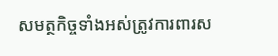សមត្ថកិច្ចទាំងអស់ត្រូវការពារស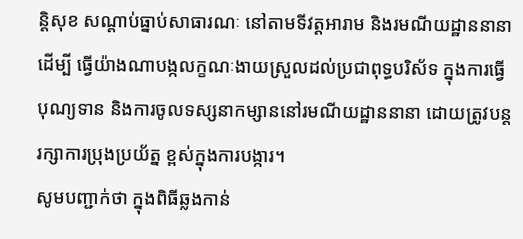ន្តិសុខ សណ្តាប់ធ្នាប់សាធារណៈ នៅតាមទីវត្តអារាម និងរមណីយដ្ឋាននានាដើម្បី ធ្វើយ៉ាងណាបង្កលក្ខណៈងាយស្រួលដល់ប្រជាពុទ្ធបរិស័ទ ក្នុងការធ្វើបុណ្យទាន និងការចូលទស្សនាកម្សាននៅរមណីយដ្ឋាននានា ដោយត្រូវបន្តរក្សាការប្រុងប្រយ័ត្ន ខ្ពស់ក្នុងការបង្ការ។
សូមបញ្ជាក់ថា ក្នុងពិធីឆ្លងកាន់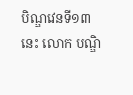បិណ្ឌវេនទី១៣នេះ លោក បណ្ឌិ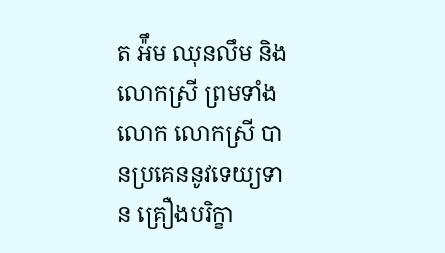ត អ៉ឹម ឈុនលឹម និងលោកស្រី ព្រមទាំងលោក លោកស្រី បានប្រគេននូវទេយ្យទាន គ្រឿងបរិក្ខា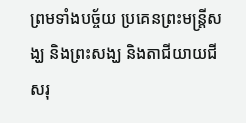ព្រមទាំងបច្ច័យ ប្រគេនព្រះមន្ត្រីសង្ឃ និងព្រះសង្ឃ និងតាជីយាយជី សរុ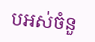បអស់ចំនួ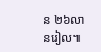ន ២៦លានរៀល៕